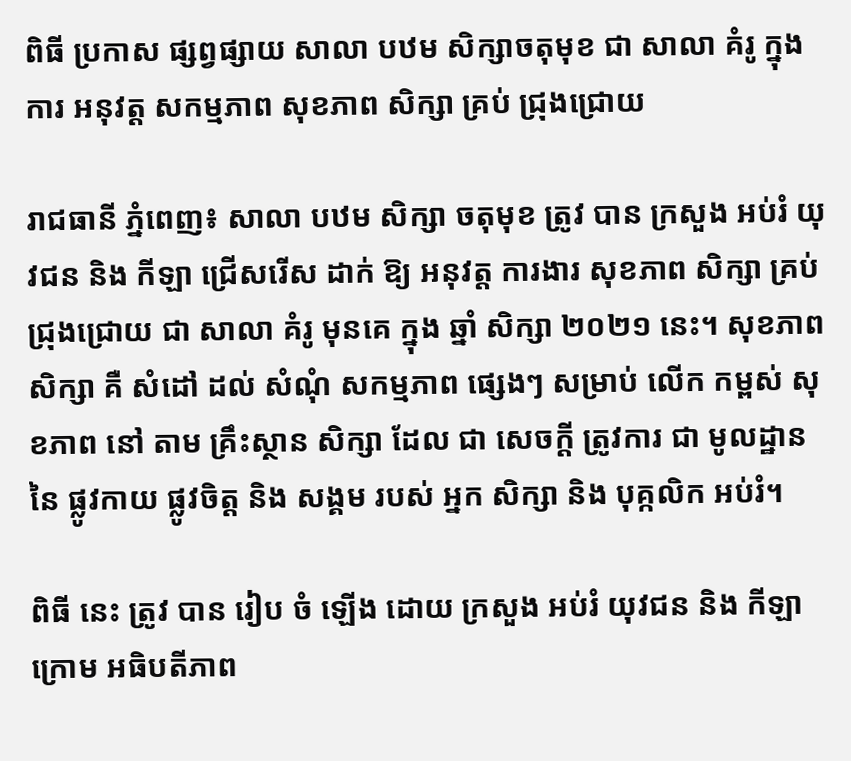ពិធី ប្រកាស ផ្សព្វផ្សាយ សាលា បឋម សិក្សាចតុមុខ ជា សាលា គំរូ ក្នុង ការ អនុវត្ត សកម្មភាព សុខភាព សិក្សា គ្រប់ ជ្រុងជ្រោយ

រាជធានី ភ្នំពេញ៖ សាលា បឋម សិក្សា ចតុមុខ ត្រូវ បាន ក្រសួង អប់រំ យុវជន និង កីឡា ជ្រើសរើស ដាក់ ឱ្យ អនុវត្ត ការងារ សុខភាព សិក្សា គ្រប់ ជ្រុងជ្រោយ ជា សាលា គំរូ មុនគេ ក្នុង ឆ្នាំ សិក្សា ២០២១ នេះ។ សុខភាព សិក្សា គឺ សំដៅ ដល់ សំណុំ សកម្មភាព ផ្សេងៗ សម្រាប់ លើក កម្ពស់ សុខភាព នៅ តាម គ្រឹះស្ថាន សិក្សា ដែល ជា សេចក្តី ត្រូវការ ជា មូលដ្ឋាន នៃ ផ្លូវកាយ ផ្លូវចិត្ត និង សង្គម របស់ អ្នក សិក្សា និង បុគ្កលិក អប់រំ។

ពិធី នេះ ត្រូវ បាន រៀប ចំ ឡើង ដោយ ក្រសួង អប់រំ យុវជន និង កីឡា ក្រោម អធិបតីភាព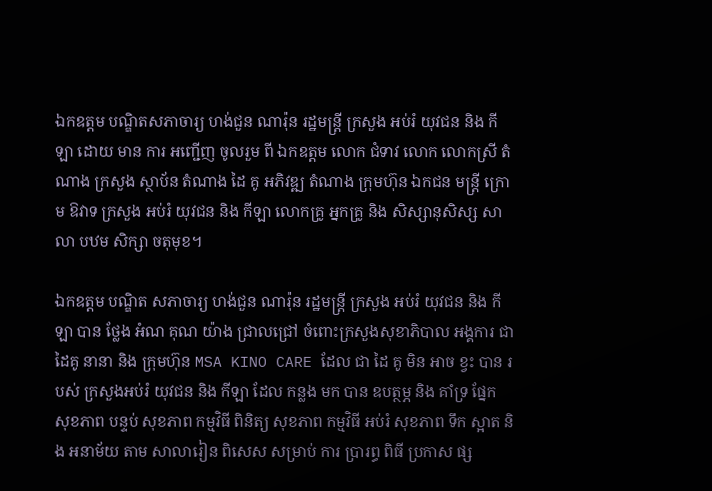ឯកឧត្តម បណ្ឌិតសភាចារ្យ ហង់ជួន ណារ៉ុន រដ្ឋមន្ត្រី ក្រសួង អប់រំ យុវជន និង កីឡា ដោយ មាន ការ អញ្ជើញ ចូលរួម ពី ឯកឧត្តម លោក ជំទាវ លោក លោកស្រី តំណាង ក្រសួង ស្ថាប័ន តំណាង ដៃ គូ អភិវឌ្ឍ តំណាង ក្រុមហ៊ុន ឯកជន មន្ត្រី ក្រោម ឱវាទ ក្រសួង អប់រំ យុវជន និង កីឡា លោកគ្រូ អ្នកគ្រូ និង សិស្សានុសិស្ស សាលា បឋម សិក្សា ចតុមុខ។

ឯកឧត្តម បណ្ឌិត សភាចារ្យ ហង់ជួន ណារ៉ុន រដ្ឋមន្ត្រី ក្រសួង អប់រំ យុវជន និង កីឡា បាន ថ្លែង អំណ គុណ យ៉ាង ជ្រាលជ្រៅ ចំពោះក្រសួងសុខាភិបាល អង្គការ ជា ដៃគូ នានា និង ក្រុមហ៊ុន MSA KINO CARE ដែល ជា ដៃ គូ មិន អាច ខ្វះ បាន របស់ ក្រសួងអប់រំ យុវជន និង កីឡា ដែល កន្លង មក បាន ឧបត្ថម្ភ និង គាំទ្រ ផ្នែក សុខភាព បន្ទប់ សុខភាព កម្មវិធី ពិនិត្យ សុខភាព កម្មវិធី អប់រំ សុខភាព ទឹក ស្អាត និង អនាម័យ តាម សាលារៀន ពិសេស សម្រាប់ ការ ប្រារព្ធ ពិធី ប្រកាស ផ្ស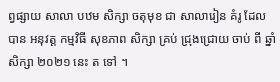ព្វផ្សាយ សាលា បឋម សិក្សា ចតុមុខ ជា សាលារៀន គំរូ ដែល បាន អនុវត្ត កម្មវិធី សុខភាព សិក្សា គ្រប់ ជ្រុងជ្រោយ ចាប់ ពី ឆ្នាំ សិក្សា ២០២១ នេះ ត ទៅ ។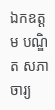ឯកឧត្តម បណ្ឌិត សភាចារ្យ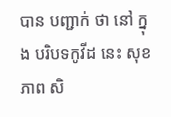បាន បញ្ជាក់ ថា នៅ ក្នុង បរិបទកូវីដ នេះ សុខភាព សិ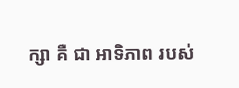ក្សា គឺ ជា អាទិភាព របស់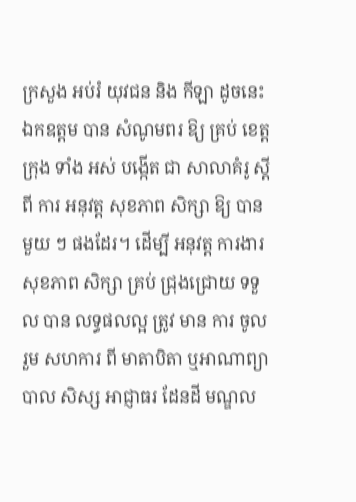ក្រសួង អប់រំ យុវជន និង កីឡា ដូចនេះ ឯកឧត្តម បាន សំណូមពរ ឱ្យ គ្រប់ ខេត្ត ក្រុង ទាំង អស់ បង្កើត ជា សាលាគំរូ ស្តីពី ការ អនុវត្ត សុខភាព សិក្សា ឱ្យ បាន មួយ ៗ ផងដែរ។ ដើម្បី អនុវត្ត ការងារ សុខភាព សិក្សា គ្រប់ ជ្រុងជ្រោយ ទទួល បាន លទ្ធផលល្អ ត្រូវ មាន ការ ចូលរួម សហការ ពី មាតាបិតា ឬអាណាព្យាបាល សិស្ស អាជ្ញាធរ ដែនដី មណ្ឌល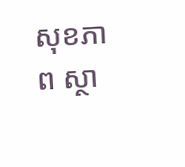សុខភាព ស្ថា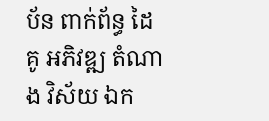ប័ន ពាក់ព័ន្ធ ដៃគូ អភិវឌ្ឍ តំណាង វិស័យ ឯក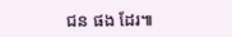ជន ផង ដែរ៕